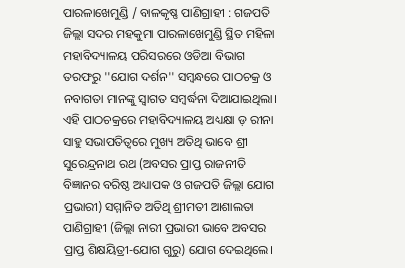ପାରଳାଖେମୁଣ୍ଡି / ବାଳକୃଷ୍ଣ ପାଣିଗ୍ରାହୀ : ଗଜପତି ଜିଲ୍ଲା ସଦର ମହକୁମା ପାରଳାଖେମୁଣ୍ଡି ସ୍ଥିତ ମହିଳା ମହାବିଦ୍ୟାଳୟ ପରିସରରେ ଓଡିଆ ବିଭାଗ ତରଫରୁ ''ଯୋଗ ଦର୍ଶନ'' ସମ୍ବନ୍ଧରେ ପାଠଚକ୍ର ଓ ନବାଗତା ମାନଙ୍କୁ ସ୍ବାଗତ ସମ୍ବର୍ଦ୍ଧନା ଦିଆଯାଇଥିଲା।
ଏହି ପାଠଚକ୍ରରେ ମହାବିଦ୍ୟାଳୟ ଅଧ୍ୟକ୍ଷା ଡ଼ ରୀନା ସାହୁ ସଭାପତିତ୍ବରେ ମୁଖ୍ୟ ଅତିଥି ଭାବେ ଶ୍ରୀ ସୁରେନ୍ଦ୍ରନାଥ ରଥ (ଅବସର ପ୍ରାପ୍ତ ରାଜନୀତି ବିଜ୍ଞାନର ବରିଷ୍ଠ ଅଧ୍ୟାପକ ଓ ଗଜପତି ଜିଲ୍ଲା ଯୋଗ ପ୍ରଭାରୀ) ସମ୍ମାନିତ ଅତିଥି ଶ୍ରୀମତୀ ଆଶାଲତା ପାଣିଗ୍ରାହୀ (ଜିଲ୍ଲା ନାରୀ ପ୍ରଭାରୀ ଭାବେ ଅବସର ପ୍ରାପ୍ତ ଶିକ୍ଷୟିତ୍ରୀ-ଯୋଗ ଗୁରୁ) ଯୋଗ ଦେଇଥିଲେ।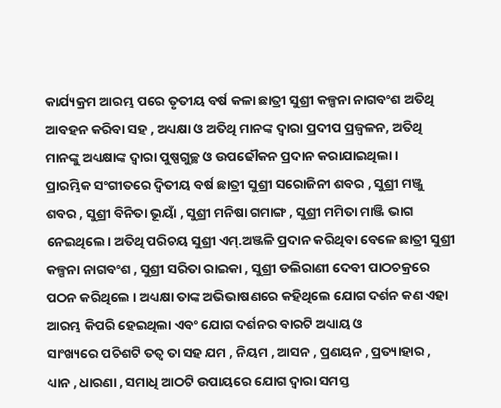କାର୍ଯ୍ୟକ୍ରମ ଆରମ୍ଭ ପରେ ତୃତୀୟ ବର୍ଷ କଳା ଛାତ୍ରୀ ସୁଶ୍ରୀ କଳ୍ପନା ନାଗବଂଶ ଅତିଥି ଆବହନ କରିବା ସହ , ଅଧ୍ୟକ୍ଷା ଓ ଅତିଥି ମାନଙ୍କ ଦ୍ବାରା ପ୍ରଦୀପ ପ୍ରଜ୍ବଳନ, ଅତିଥି ମାନଙ୍କୁ ଅଧ୍ୟକ୍ଷାଙ୍କ ଦ୍ବାରା ପୁଷ୍ପଗୁଚ୍ଛ ଓ ଉପଢୌକନ ପ୍ରଦାନ କରାଯାଇଥିଲା ।
ପ୍ରାରମ୍ଭିକ ସଂଗୀତରେ ଦ୍ବିତୀୟ ବର୍ଷ ଛାତ୍ରୀ ସୁଶ୍ରୀ ସରୋଜିନୀ ଶବର , ସୁଶ୍ରୀ ମଞ୍ଜୁ ଶବର , ସୁଶ୍ରୀ ବିନିତା ଭୂୟାଁ , ସୁଶ୍ରୀ ମନିଷା ଗମାଙ୍ଗ , ସୁଶ୍ରୀ ମମିତା ମାଞ୍ଜି ଭାଗ ନେଇଥିଲେ। ଅତିଥି ପରିଚୟ ସୁଶ୍ରୀ ଏମ୍.ଅଞ୍ଜଳି ପ୍ରଦାନ କରିଥିବା ବେଳେ ଛାତ୍ରୀ ସୁଶ୍ରୀ କଳ୍ପନା ନାଗବଂଶ , ସୁଶ୍ରୀ ସରିତା ରାଇକା , ସୁଶ୍ରୀ ଡଲିରାଣୀ ଦେବୀ ପାଠଚକ୍ରରେ ପଠନ କରିଥିଲେ । ଅଧ୍ୟକ୍ଷା ତାଙ୍କ ଅଭିଭାଷଣରେ କହିଥିଲେ ଯୋଗ ଦର୍ଶନ କଣ ଏହା ଆରମ୍ଭ କିପରି ହେଇଥିଲା ଏବଂ ଯୋଗ ଦର୍ଶନର ବାରଟି ଅଧ୍ୟାୟ ଓ
ସାଂଖ୍ୟରେ ପଚିଶଟି ତତ୍ବ ତା ସହ ଯମ , ନିୟମ , ଆସନ , ପ୍ରଣୟନ , ପ୍ରତ୍ୟାହାର , ଧ୍ୟାନ , ଧାରଣା , ସମାଧି ଆଠଟି ଉପାୟରେ ଯୋଗ ଦ୍ବାରା ସମସ୍ତ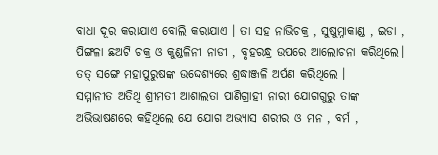ବାଧା ଦୂର କରାଯାଏ ବୋଲି କରାଯାଏ । ତା ସହ ନାଭିଚକ୍ର , ସୁଷୁମ୍ନାକାଣ୍ଡ , ଇଡା , ପିଙ୍ଗଳା ଛଅଟି ଚକ୍ର ଓ କୁଣ୍ଡଳିନୀ ନାଡୀ , ବୃହରନ୍ଧ୍ର ଉପରେ ଆଲୋଚନା କରିଥିଲେ। ତତ୍ ସଙ୍ଗେ ମହାପୁରୁଷଙ୍କ ଉଦ୍ଦେଶ୍ୟରେ ଶ୍ରଦ୍ଧାଞ୍ଜଳି ଅର୍ପଣ କରିଥିଲେ ।
ସମ୍ମାନୀତ ଅତିଥି ଶ୍ରୀମତୀ ଆଶାଲତା ପାଣିଗ୍ରାହୀ ନାରୀ ଯୋଗଗୁରୁ ତାଙ୍କ ଅଭିଭାଷଣରେ କହିଥିଲେ ଯେ ଯୋଗ ଅଭ୍ୟାସ ଶରୀର ଓ ମନ , ବର୍ମ ,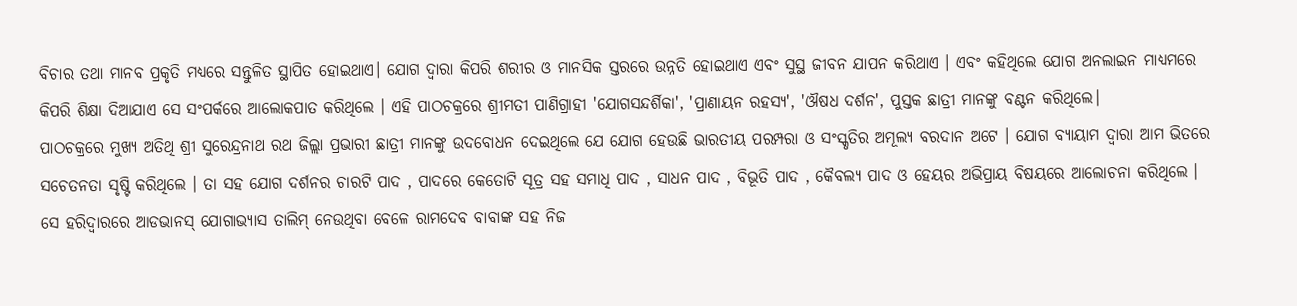ବିଚାର ତଥା ମାନବ ପ୍ରକୃତି ମଧ୍ୟରେ ସନ୍ତୁଳିତ ସ୍ଥାପିତ ହୋଇଥାଏ। ଯୋଗ ଦ୍ବାରା କିପରି ଶରୀର ଓ ମାନସିକ ସ୍ତରରେ ଉନ୍ନତି ହୋଇଥାଏ ଏବଂ ସୁସ୍ଥ ଜୀବନ ଯାପନ କରିଥାଏ । ଏବଂ କହିଥିଲେ ଯୋଗ ଅନଲାଇନ ମାଧ୍ୟମରେ କିପରି ଶିକ୍ଷା ଦିଆଯାଏ ସେ ସଂପର୍କରେ ଆଲୋକପାତ କରିଥିଲେ । ଏହି ପାଠଚକ୍ରରେ ଶ୍ରୀମତୀ ପାଣିଗ୍ରାହୀ 'ଯୋଗସନ୍ଦର୍ଶିକା', 'ପ୍ରାଣାୟନ ରହସ୍ୟ', 'ଔଷଧ ଦର୍ଶନ', ପୁସ୍ତକ ଛାତ୍ରୀ ମାନଙ୍କୁ ବଣ୍ଟନ କରିଥିଲେ।
ପାଠଚକ୍ରରେ ମୁଖ୍ୟ ଅତିଥି ଶ୍ରୀ ସୁରେନ୍ଦ୍ରନାଥ ରଥ ଜିଲ୍ଲା ପ୍ରଭାରୀ ଛାତ୍ରୀ ମାନଙ୍କୁ ଉଦବୋଧନ ଦେଇଥିଲେ ଯେ ଯୋଗ ହେଉଛି ଭାରତୀୟ ପରମ୍ପରା ଓ ସଂସ୍କୃତିର ଅମୂଲ୍ୟ ବରଦାନ ଅଟେ । ଯୋଗ ବ୍ୟାୟାମ ଦ୍ବାରା ଆମ ଭିତରେ ସଚେତନତା ସୃଷ୍ଟି କରିଥିଲେ । ତା ସହ ଯୋଗ ଦର୍ଶନର ଚାରଟି ପାଦ , ପାଦରେ କେତୋଟି ସୂତ୍ର ସହ ସମାଧି ପାଦ , ସାଧନ ପାଦ , ବିଭୂତି ପାଦ , କୈବଲ୍ୟ ପାଦ ଓ ହେୟର ଅଭିପ୍ରାୟ ବିଷୟରେ ଆଲୋଚନା କରିଥିଲେ । ସେ ହରିଦ୍ବାରରେ ଆଡଭାନସ୍ ଯୋଗାଭ୍ୟାସ ତାଲିମ୍ ନେଉଥିବା ବେଳେ ରାମଦେବ ବାବାଙ୍କ ସହ ନିଜ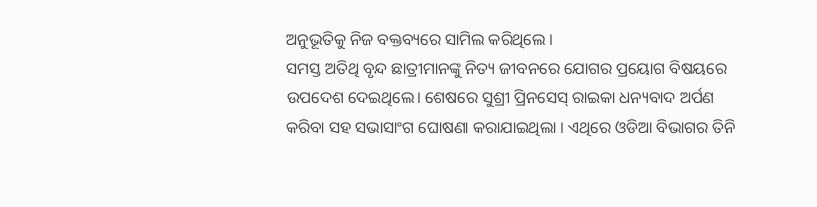ଅନୁଭୂତିକୁ ନିଜ ବକ୍ତବ୍ୟରେ ସାମିଲ କରିଥିଲେ ।
ସମସ୍ତ ଅତିଥି ବୃନ୍ଦ ଛାତ୍ରୀମାନଙ୍କୁ ନିତ୍ୟ ଜୀବନରେ ଯୋଗର ପ୍ରୟୋଗ ବିଷୟରେ ଉପଦେଶ ଦେଇଥିଲେ। ଶେଷରେ ସୁଶ୍ରୀ ପ୍ରିନସେସ୍ ରାଇକା ଧନ୍ୟବାଦ ଅର୍ପଣ କରିବା ସହ ସଭାସାଂଗ ଘୋଷଣା କରାଯାଇଥିଲା । ଏଥିରେ ଓଡିଆ ବିଭାଗର ତିନି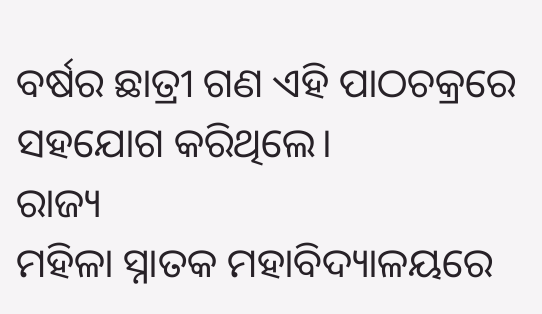ବର୍ଷର ଛାତ୍ରୀ ଗଣ ଏହି ପାଠଚକ୍ରରେ ସହଯୋଗ କରିଥିଲେ।
ରାଜ୍ୟ
ମହିଳା ସ୍ନାତକ ମହାବିଦ୍ୟାଳୟରେ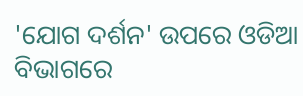'ଯୋଗ ଦର୍ଶନ' ଉପରେ ଓଡିଆ ବିଭାଗରେ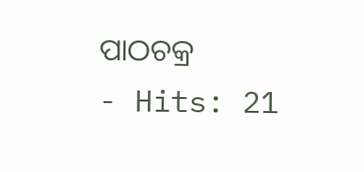ପାଠଚକ୍ର
- Hits: 21